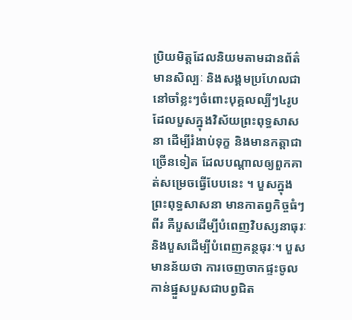ប្រិយមិត្តដែលនិយមតាមដានព័ត៌មានសិល្បៈ និងសង្គមប្រហែលជានៅចាំខ្លះៗចំពោះបុគ្គលល្បីៗ៤រូបដែលបួសក្នុងវិស័យព្រះពុទ្ធសាសនា ដើម្បីរំងាប់ទុក្ខ និងមានកត្តាជាច្រើនទៀត ដែលបណ្តាលឲ្យពួកគាត់សម្រេចធ្វើបែបនេះ ។ បួសក្នុងព្រះពុទ្ធសាសនា មានកាតព្វកិច្ចធំៗពីរ គឺបួសដើម្បីបំពេញវិបស្សនាធុរៈ និងបួសដើម្បីបំពេញគន្ថធុរៈ។ បួសមានន័យថា ការចេញចាកផ្ទះចូលកាន់ផ្នួសបួសជាបព្វជិត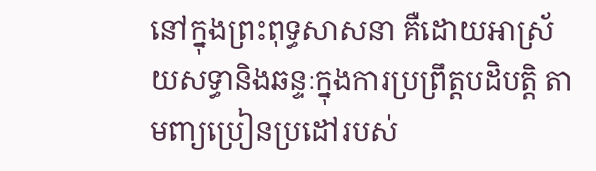នៅក្នុងព្រះពុទ្ធសាសនា គឺដោយអាស្រ័យសទ្ធានិងឆន្ទៈក្នុងការប្រព្រឹត្តបដិបត្តិ តាមពា្យប្រៀនប្រដៅរបស់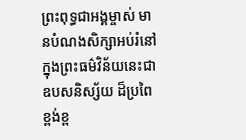ព្រះពុទ្ធជាអង្គម្ចាស់ មានបំណងសិក្សាអប់រំនៅក្នុងព្រះធម៌វិន័យនេះជាឧបសនិស្ស័យ ដ៏ប្រពៃខ្ពង់ខ្ព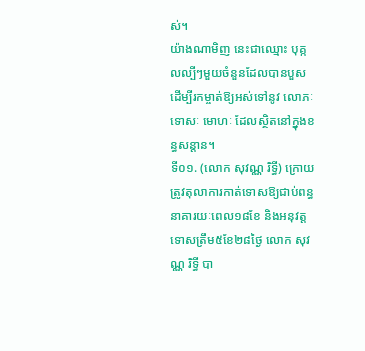ស់។
យ៉ាងណាមិញ នេះជាឈ្មោះ បុគ្កលល្បីៗមួយចំនួនដែលបានបួស ដើម្បីរកម្ចាត់ឱ្យអស់ទៅនូវ លោភៈ ទោសៈ មោហៈ ដែលស្ថិតនៅក្នុងខន្ធសន្តាន។
ទី០១. (លោក សុវណ្ណ រិទ្ធី) ក្រោយត្រូវតុលាការកាត់ទោសឱ្យជាប់ពន្ធនាគារយៈពេល១៨ខែ និងអនុវត្តទោសត្រឹម៥ខែ២៨ថ្ងៃ លោក សុវណ្ណ រិទ្ធី បា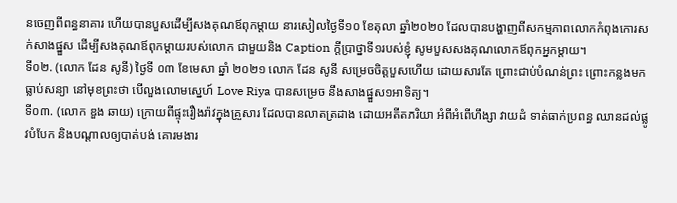នចេញពីពន្ធនាគារ ហើយបានបួសដើម្បីសងគុណឪពុកម្តាយ នារសៀលថ្ងៃទី១០ ខែតុលា ឆ្នាំ២០២០ ដែលបានបង្ហាញពីសកម្មភាពលោកកំពុងកោរសក់សាងផ្នួស ដើម្បីសងគុណឪពុកម្តាយរបស់លោក ជាមួយនិង Caption ក្តីប្រាថ្នាទី១របស់ខ្ញុំ សូមបួសសងគុណលោកឪពុកអ្នកម្តាយ។
ទី០២. (លោក ដែន សូនី) ថ្ងៃទី ០៣ ខែមេសា ឆ្នាំ ២០២១ លោក ដែន សូនី សម្រេចចិត្តបួសហើយ ដោយសារតែ ព្រោះជាប់បំណន់ព្រះ ព្រោះកន្លងមកធ្លាប់សន្យា នៅមុខព្រះថា បើលួងលោមស្នេហ៍ Love Riya បានសម្រេច នឹងសាងផ្នួស១អាទិត្យ។
ទី០៣. (លោក ឌួង ឆាយ) ក្រោយពីផ្ទុះរឿងរ៉ាវក្នុងគ្រួសារ ដែលបានលាតត្រដាង ដោយអតីតភរិយា អំពីអំពើហឹង្សា វាយដំ ទាត់ធាក់ប្រពន្ធ ឈានដល់ផ្លូវបំបែក និងបណ្តាលឲ្យបាត់បង់ គោរមងារ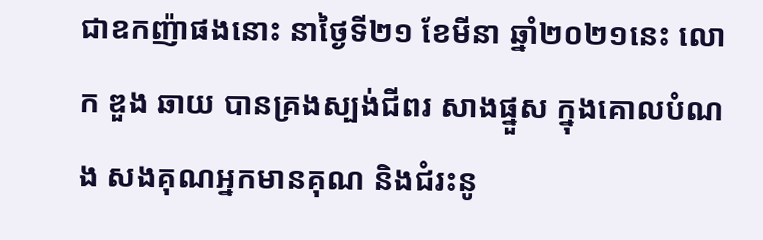ជាឧកញ៉ាផងនោះ នាថ្ងៃទី២១ ខែមីនា ឆ្នាំ២០២១នេះ លោក ឌួង ឆាយ បានគ្រងស្បង់ជីពរ សាងផ្នួស ក្នុងគោលបំណង សងគុណអ្នកមានគុណ និងជំរះនូ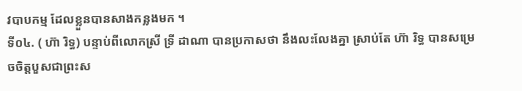វបាបកម្ម ដែលខ្លួនបានសាងកន្លងមក ។
ទី០៤. ( ហ៊ា រិទ្ធ) បន្ទាប់ពីលោកស្រី ទ្រី ដាណា បានប្រកាសថា នឹងលះលែងគ្នា ស្រាប់តែ ហ៊ា រិទ្ធ បានសម្រេចចិត្តបួសជាព្រះស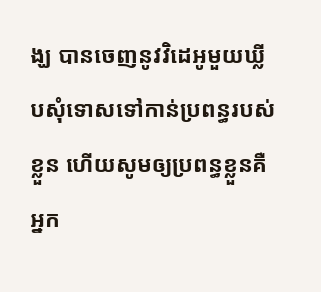ង្ឃ បានចេញនូវវិដេអូមួយឃ្លីបសុំទោសទៅកាន់ប្រពន្ធរបស់ខ្លួន ហើយសូមឲ្យប្រពន្ធខ្លួនគឺអ្នក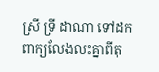ស្រី ទ្រី ដាណា ទៅដកពាក្យលែងលះគ្នាពីតុ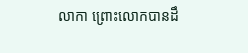លាកា ព្រោះលោកបានដឹ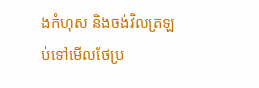ងកំហុស និងចង់វិលត្រឡប់ទៅមើលថែប្រ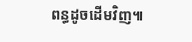ពន្ធដូចដើមវិញ៕